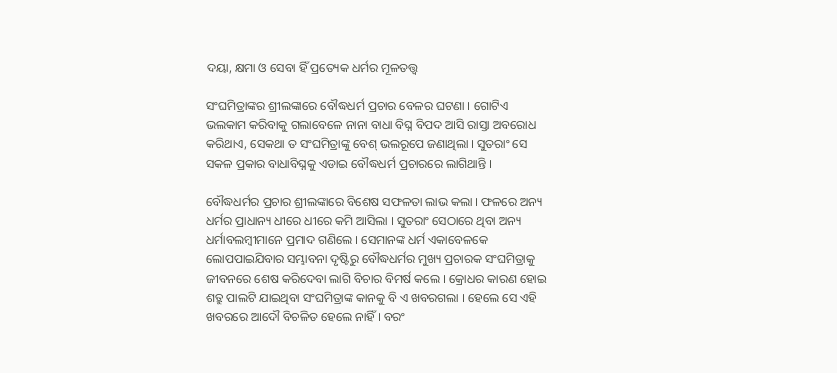ଦୟା, କ୍ଷମା ଓ ସେବା ହିଁ ପ୍ରତ୍ୟେକ ଧର୍ମର ମୂଳତତ୍ତ୍ୱ

ସଂଘମିତ୍ରାଙ୍କର ଶ୍ରୀଲଙ୍କାରେ ବୌଦ୍ଧଧର୍ମ ପ୍ରଚାର ବେଳର ଘଟଣା । ଗୋଟିଏ ଭଲକାମ କରିବାକୁ ଗଲାବେଳେ ନାନା ବାଧା ବିଘ୍ନ ବିପଦ ଆସି ରାସ୍ତା ଅବରୋଧ କରିଥାଏ, ସେକଥା ତ ସଂଘମିତ୍ରାଙ୍କୁ ବେଶ୍ ଭଲରୂପେ ଜଣାଥିଲା । ସୁତରାଂ ସେ ସକଳ ପ୍ରକାର ବାଧାବିଘ୍ନକୁ ଏଡାଇ ବୌଦ୍ଧଧର୍ମ ପ୍ରଚାରରେ ଲାଗିଥାନ୍ତି ।

ବୌଦ୍ଧଧର୍ମର ପ୍ରଚାର ଶ୍ରୀଲଙ୍କାରେ ବିଶେଷ ସଫଳତା ଲାଭ କଲା । ଫଳରେ ଅନ୍ୟ ଧର୍ମର ପ୍ରାଧାନ୍ୟ ଧୀରେ ଧୀରେ କମି ଆସିଲା । ସୁତରାଂ ସେଠାରେ ଥିବା ଅନ୍ୟ ଧର୍ମାବଲମ୍ବୀମାନେ ପ୍ରମାଦ ଗଣିଲେ । ସେମାନଙ୍କ ଧର୍ମ ଏକାବେଳକେ ଲୋପପାଇଯିବାର ସମ୍ଭାବନା ଦୃଷ୍ଟିରୁ ବୌଦ୍ଧଧର୍ମର ମୁଖ୍ୟ ପ୍ରଚାରକ ସଂଘମିତ୍ରାକୁ ଜୀବନରେ ଶେଷ କରିଦେବା ଲାଗି ବିଚାର ବିମର୍ଷ କଲେ । କ୍ରୋଧର କାରଣ ହୋଇ ଶତ୍ରୁ ପାଲଟି ଯାଇଥିବା ସଂଘମିତ୍ରାଙ୍କ କାନକୁ ବି ଏ ଖବରଗଲା । ହେଲେ ସେ ଏହି ଖବରରେ ଆଦୌ ବିଚଳିତ ହେଲେ ନାହିଁ । ବରଂ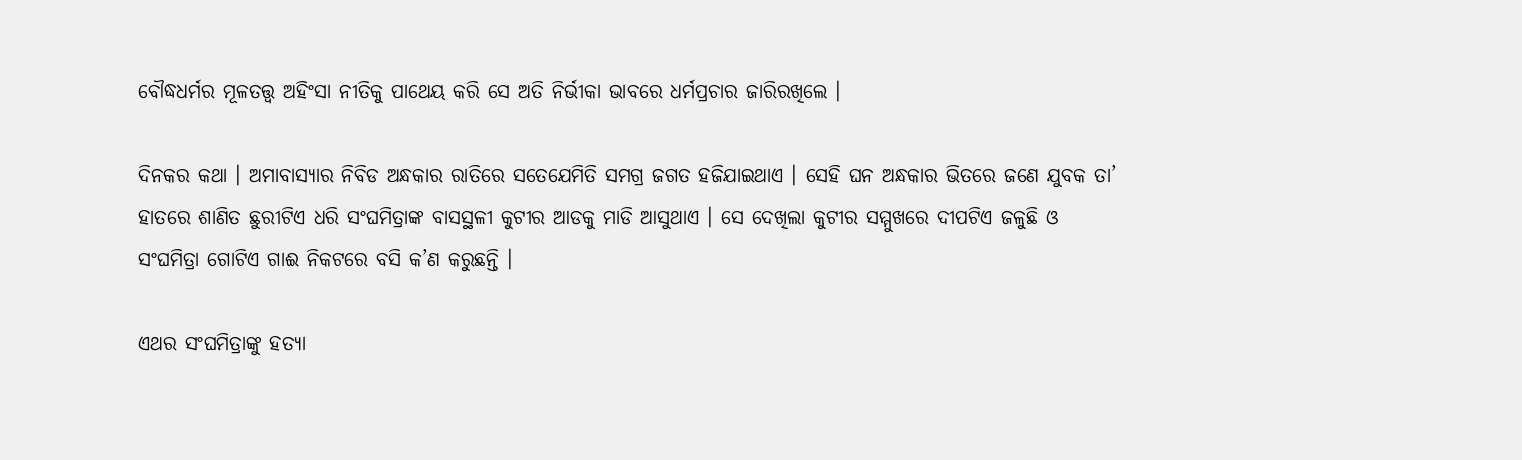ବୌଦ୍ଧଧର୍ମର ମୂଳତତ୍ତ୍ୱ ଅହିଂସା ନୀତିକୁ ପାଥେୟ କରି ସେ ଅତି ନିର୍ଭୀକା ଭାବରେ ଧର୍ମପ୍ରଚାର ଜାରିରଖିଲେ ।

ଦିନକର କଥା । ଅମାବାସ୍ୟାର ନିବିଡ ଅନ୍ଧକାର ରାତିରେ ସତେଯେମିତି ସମଗ୍ର ଜଗତ ହଜିଯାଇଥାଏ । ସେହି ଘନ ଅନ୍ଧକାର ଭିତରେ ଜଣେ ଯୁବକ ତା’ ହାତରେ ଶାଣିତ ଛୁରୀଟିଏ ଧରି ସଂଘମିତ୍ରାଙ୍କ ବାସସ୍ଥଳୀ କୁଟୀର ଆଡକୁ ମାଡି ଆସୁଥାଏ । ସେ ଦେଖିଲା କୁଟୀର ସମ୍ମୁଖରେ ଦୀପଟିଏ ଜଳୁଛି ଓ ସଂଘମିତ୍ରା ଗୋଟିଏ ଗାଈ ନିକଟରେ ବସି କ’ଣ କରୁଛନ୍ତି ।

ଏଥର ସଂଘମିତ୍ରାଙ୍କୁ ହତ୍ୟା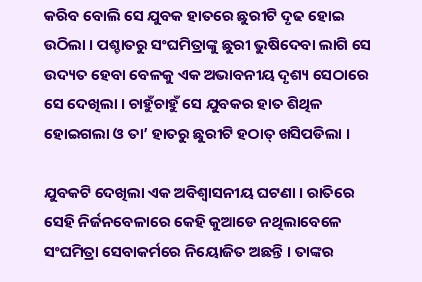କରିବ ବୋଲି ସେ ଯୁବକ ହାତରେ ଛୁରୀଟି ଦୃଢ ହୋଇ ଉଠିଲା । ପଶ୍ଚାତରୁ ସଂଘମିତ୍ରାଙ୍କୁ ଛୁରୀ ଭୁଷିଦେବା ଲାଗି ସେ ଉଦ୍ୟତ ହେବା ବେଳକୁ ଏକ ଅଭାବନୀୟ ଦୃଶ୍ୟ ସେଠାରେ ସେ ଦେଖିଲା । ଚାହୁଁଚାହୁଁ ସେ ଯୁବକର ହାତ ଶିଥିଳ ହୋଇଗଲା ଓ ତା’ ହାତରୁ ଛୁରୀଟି ହଠାତ୍ ଖସିପଡିଲା ।

ଯୁବକଟି ଦେଖିଲା ଏକ ଅବିଶ୍ୱାସନୀୟ ଘଟଣା । ରାତିରେ ସେହି ନିର୍ଜନବେଳାରେ କେହି କୁଆଡେ ନଥିଲାବେଳେ ସଂଘମିତ୍ରା ସେବାକର୍ମରେ ନିୟୋଜିତ ଅଛନ୍ତି । ତାଙ୍କର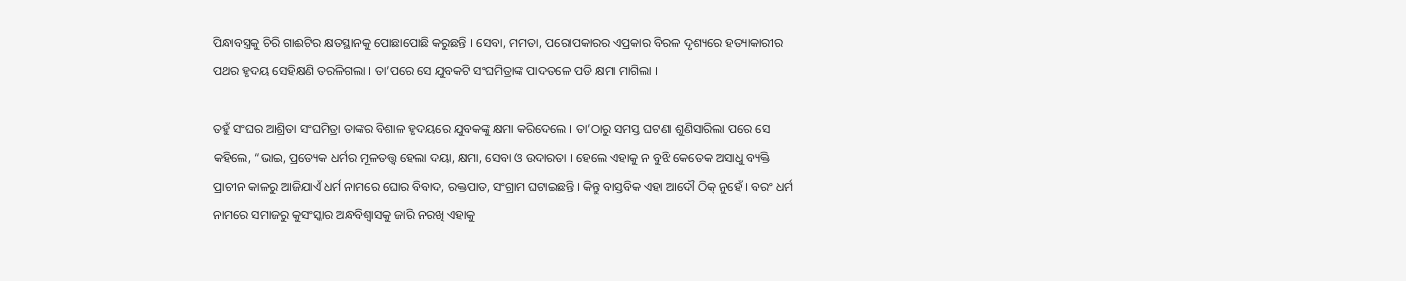ପିନ୍ଧାବସ୍ତ୍ରକୁ ଚିରି ଗାଈଟିର କ୍ଷତସ୍ଥାନକୁ ପୋଛାପୋଛି କରୁଛନ୍ତି । ସେବା, ମମତା, ପରୋପକାରର ଏପ୍ରକାର ବିରଳ ଦୃଶ୍ୟରେ ହତ୍ୟାକାରୀର ପଥର ହୃଦୟ ସେହିକ୍ଷଣି ତରଳିଗଲା । ତା’ପରେ ସେ ଯୁବକଟି ସଂଘମିତ୍ରାଙ୍କ ପାଦତଳେ ପଡି କ୍ଷମା ମାଗିଲା ।

ତହୁଁ ସଂଘର ଆଶ୍ରିତା ସଂଘମିତ୍ରା ତାଙ୍କର ବିଶାଳ ହୃଦୟରେ ଯୁବକଙ୍କୁ କ୍ଷମା କରିଦେଲେ । ତା’ଠାରୁ ସମସ୍ତ ଘଟଣା ଶୁଣିସାରିଲା ପରେ ସେ କହିଲେ, “ଭାଇ, ପ୍ରତ୍ୟେକ ଧର୍ମର ମୂଳତତ୍ତ୍ୱ ହେଲା ଦୟା, କ୍ଷମା, ସେବା ଓ ଉଦାରତା । ହେଲେ ଏହାକୁ ନ ବୁଝି କେତେକ ଅସାଧୁ ବ୍ୟକ୍ତି ପ୍ରାଚୀନ କାଳରୁ ଆଜିଯାଏଁ ଧର୍ମ ନାମରେ ଘୋର ବିବାଦ, ରକ୍ତପାତ, ସଂଗ୍ରାମ ଘଟାଇଛନ୍ତି । କିନ୍ତୁ ବାସ୍ତବିକ ଏହା ଆଦୌ ଠିକ୍ ନୁହେଁ । ବରଂ ଧର୍ମ ନାମରେ ସମାଜରୁ କୁସଂସ୍କାର ଅନ୍ଧବିଶ୍ୱାସକୁ ଜାରି ନରଖି ଏହାକୁ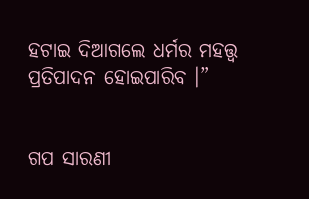ହଟାଇ ଦିଆଗଲେ ଧର୍ମର ମହତ୍ତ୍ୱ ପ୍ରତିପାଦନ ହୋଇପାରିବ ।”


ଗପ ସାରଣୀ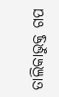ତାଲିକାଭୁକ୍ତ ଗପ